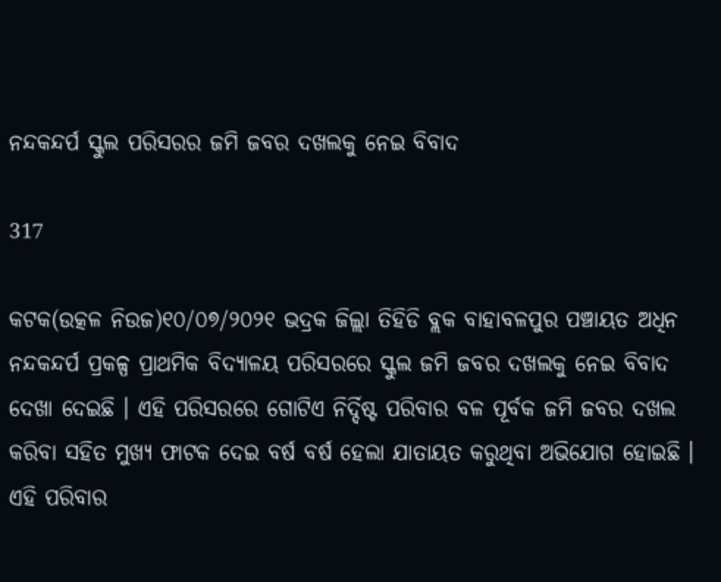ନନ୍ଦକନ୍ଦର୍ପ ସ୍କୁଲ ପରିସରର ଜମି ଜବର ଦଖଲକୁ ନେଇ ବିବାଦ

317

କଟକ(ଉତ୍କଳ ନିଉଜ)୧୦/୦୭/୨୦୨୧ ଭଦ୍ରକ ଜିଲ୍ଲା ତିହିଡି ବ୍ଲକ ବାହାବଳପୁର ପଞ୍ଚାୟତ ଅଧିନ ନନ୍ଦକନ୍ଦର୍ପ ପ୍ରକଳ୍ପ ପ୍ରାଥମିକ ବିଦ୍ୟାଳୟ ପରିସରରେ ସ୍କୁଲ ଜମି ଜବର ଦଖଲକୁ ନେଇ ବିବାଦ ଦେଖା ଦେଇଛି । ଏହି ପରିସରରେ ଗୋଟିଏ ନିର୍ଦ୍ଦିଷ୍ଟ ପରିବାର ବଳ ପୂର୍ବକ ଜମି ଜବର ଦଖଲ କରିବା ସହିତ ମୁଖ୍ୟ ଫାଟକ ଦେଇ ବର୍ଷ ବର୍ଷ ହେଲା ଯାତାୟତ କରୁଥିବା ଅଭିଯୋଗ ହୋଇଛି । ଏହି ପରିବାର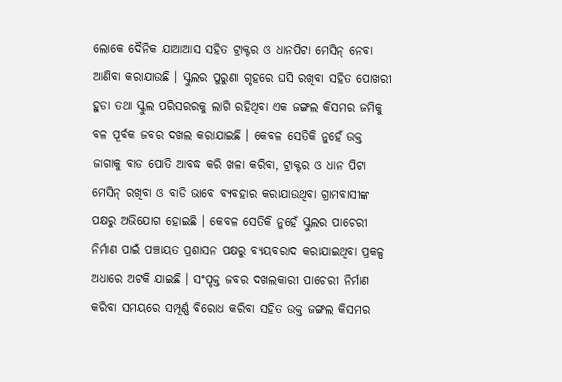ଲୋକେ ଦୈନିକ ଯାଆଆସ ସହିତ ଟ୍ରାକ୍ଟର ଓ ଧାନପିଟା ମେସିନ୍ ନେବା ଆଣିବା କରାଯାଉଛି । ସ୍କୁଲର ପୁରୁଣା ଗୃହରେ ଘସି ରଖିବା ସହିତ ପୋଖରୀ ହୁଡା ତଥା ସ୍କୁଲ ପରିସରରକୁ ଲାଗି ରହିଥିବା ଏକ ଜଙ୍ଗଲ କିସମର ଜମିକୁ ବଳ ପୂର୍ବକ ଜବର ଦଖଲ କରାଯାଇଛି । କେବଳ ସେତିକି ନୁହେଁ ଉକ୍ତ ଜାଗାକୁ ବାଡ ପୋତି ଆବଦ୍ଧ କରି ଖଳା କରିବା, ଟ୍ରାକ୍ଟର ଓ ଧାନ ପିଟା ମେସିନ୍ ରଖିବା ଓ ବାଡି ଭାବେ ବ୍ୟବହାର କରାଯାଉଥିବା ଗ୍ରାମବାସୀଙ୍କ ପକ୍ଷରୁ ଅଭିଯୋଗ ହୋଇଛି । କେବଳ ସେତିକି ନୁହେଁ ସ୍କୁଲର ପାଚେରୀ ନିର୍ମାଣ ପାଇଁ ପଞ୍ଚାୟତ ପ୍ରଶାସନ ପକ୍ଷରୁ ବ୍ୟୟବରାଦ କରାଯାଇଥିବା ପ୍ରକଳ୍ପ ଅଧାରେ ଅଟକି ଯାଇଛି । ସଂପୃକ୍ତ ଜବର ଦଖଲକାରୀ ପାଚେରୀ ନିର୍ମାଣ କରିବା ସମୟରେ ସମ୍ପୂର୍ଣ୍ଣ ବିରୋଧ କରିବା ସହିତ ଉକ୍ତ ଜଙ୍ଗଲ କିସମର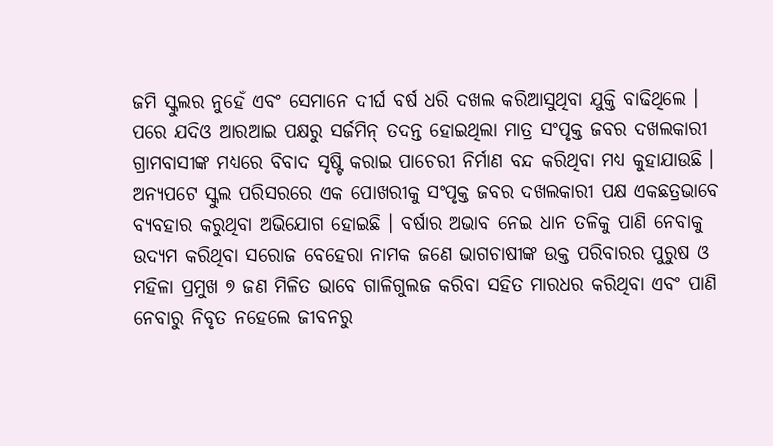ଜମି ସ୍କୁଲର ନୁହେଁ ଏବଂ ସେମାନେ ଦୀର୍ଘ ବର୍ଷ ଧରି ଦଖଲ କରିଆସୁଥିବା ଯୁକ୍ତି ବାଢିଥିଲେ । ପରେ ଯଦିଓ ଆରଆଇ ପକ୍ଷରୁ ସର୍ଜମିନ୍ ତଦନ୍ତ ହୋଇଥିଲା ମାତ୍ର ସଂପୃକ୍ତ ଜବର ଦଖଲକାରୀ ଗ୍ରାମବାସୀଙ୍କ ମଧ୍ୟରେ ବିବାଦ ସୃଷ୍ଟି କରାଇ ପାଚେରୀ ନିର୍ମାଣ ବନ୍ଦ କରିଥିବା ମଧ୍ୟ କୁହାଯାଉଛି । ଅନ୍ୟପଟେ ସ୍କୁଲ ପରିସରରେ ଏକ ପୋଖରୀକୁ ସଂପୃକ୍ତ ଜବର ଦଖଲକାରୀ ପକ୍ଷ ଏକଛତ୍ରଭାବେ ବ୍ୟବହାର କରୁଥିବା ଅଭିଯୋଗ ହୋଇଛି । ବର୍ଷାର ଅଭାବ ନେଇ ଧାନ ତଳିକୁ ପାଣି ନେବାକୁ ଉଦ୍ୟମ କରିଥିବା ସରୋଜ ବେହେରା ନାମକ ଜଣେ ଭାଗଚାଷୀଙ୍କ ଉକ୍ତ ପରିବାରର ପୁରୁଷ ଓ ମହିଳା ପ୍ରମୁଖ ୭ ଜଣ ମିଳିତ ଭାବେ ଗାଳିଗୁଲଜ କରିବା ସହିତ ମାରଧର କରିଥିବା ଏବଂ ପାଣି ନେବାରୁ ନିବୃତ ନହେଲେ ଜୀବନରୁ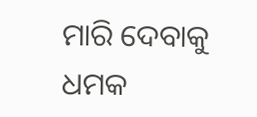ମାରି ଦେବାକୁ ଧମକ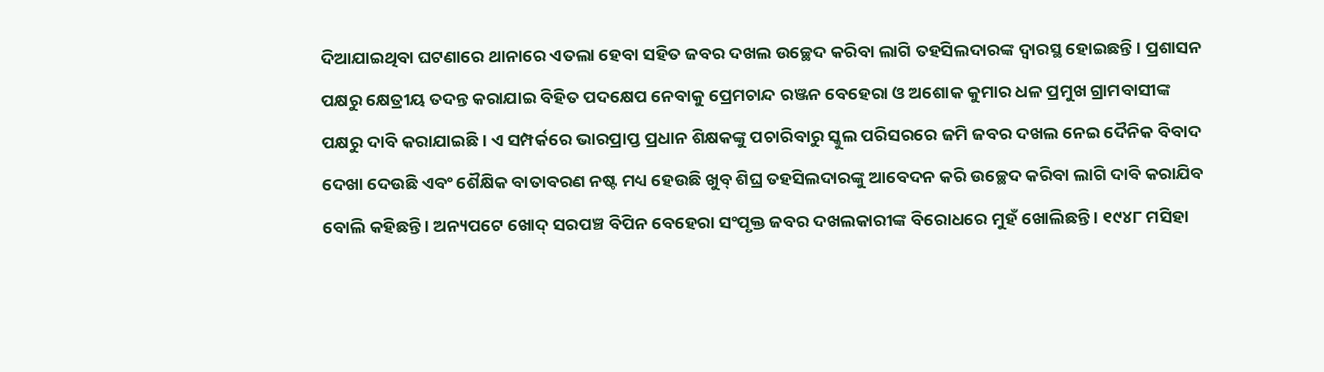ଦିଆଯାଇଥିବା ଘଟଣାରେ ଥାନାରେ ଏତଲା ହେବା ସହିତ ଜବର ଦଖଲ ଉଚ୍ଛେଦ କରିବା ଲାଗି ତହସିଲଦାରଙ୍କ ଦ୍ୱାରସ୍ଥ ହୋଇଛନ୍ତି । ପ୍ରଶାସନ ପକ୍ଷରୁ କ୍ଷେତ୍ରୀୟ ତଦନ୍ତ କରାଯାଇ ବିହିତ ପଦକ୍ଷେପ ନେବାକୁ ପ୍ରେମଚାନ୍ଦ ରଞ୍ଜନ ବେହେରା ଓ ଅଶୋକ କୁମାର ଧଳ ପ୍ରମୁଖ ଗ୍ରାମବାସୀଙ୍କ ପକ୍ଷରୁ ଦାବି କରାଯାଇଛି । ଏ ସମ୍ପର୍କରେ ଭାରପ୍ରାପ୍ତ ପ୍ରଧାନ ଶିକ୍ଷକଙ୍କୁ ପଚାରିବାରୁ ସ୍କୁଲ ପରିସରରେ ଜମି ଜବର ଦଖଲ ନେଇ ଦୈନିକ ବିବାଦ ଦେଖା ଦେଉଛି ଏବଂ ଶୈକ୍ଷିକ ବାତାବରଣ ନଷ୍ଟ ମଧ୍ୟ ହେଉଛି ଖୁବ୍ ଶିଘ୍ର ତହସିଲଦାରଙ୍କୁ ଆବେଦନ କରି ଉଚ୍ଛେଦ କରିବା ଲାଗି ଦାବି କରାଯିବ ବୋଲି କହିଛନ୍ତି । ଅନ୍ୟପଟେ ଖୋଦ୍ ସରପଞ୍ଚ ବିପିନ ବେହେରା ସଂପୃକ୍ତ ଜବର ଦଖଲକାରୀଙ୍କ ବିରୋଧରେ ମୁହଁ ଖୋଲିଛନ୍ତି । ୧୯୪୮ ମସିହା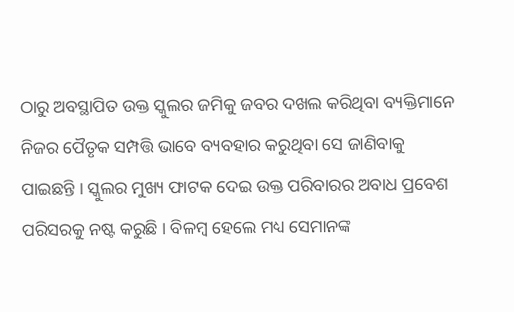ଠାରୁ ଅବସ୍ଥାପିତ ଉକ୍ତ ସ୍କୁଲର ଜମିକୁ ଜବର ଦଖଲ କରିଥିବା ବ୍ୟକ୍ତିମାନେ ନିଜର ପୈତୃକ ସମ୍ପତ୍ତି ଭାବେ ବ୍ୟବହାର କରୁଥିବା ସେ ଜାଣିବାକୁ ପାଇଛନ୍ତି । ସ୍କୁଲର ମୁଖ୍ୟ ଫାଟକ ଦେଇ ଉକ୍ତ ପରିବାରର ଅବାଧ ପ୍ରବେଶ ପରିସରକୁ ନଷ୍ଟ କରୁଛି । ବିଳମ୍ବ ହେଲେ ମଧ୍ୟ ସେମାନଙ୍କ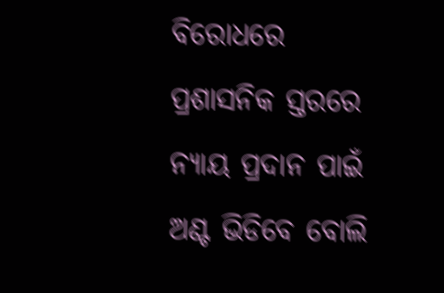ବିରୋଧରେ ପ୍ରଶାସନିକ ସ୍ତରରେ ନ୍ୟାୟ ପ୍ରଦାନ ପାଇଁ ଅଣ୍ଟ ଭିଡିବେ ବୋଲି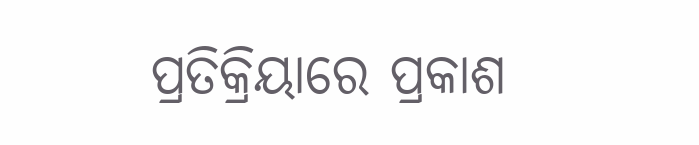ପ୍ରତିକ୍ରିୟାରେ ପ୍ରକାଶ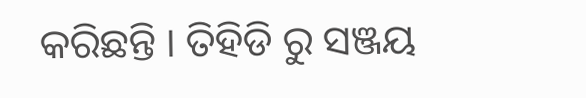କରିଛନ୍ତି । ତିହିଡି ରୁ ସଞ୍ଜୟ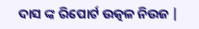ଦାସ ଙ୍କ ରିପୋର୍ଟ ଉତ୍କଳ ନିଉଜ |